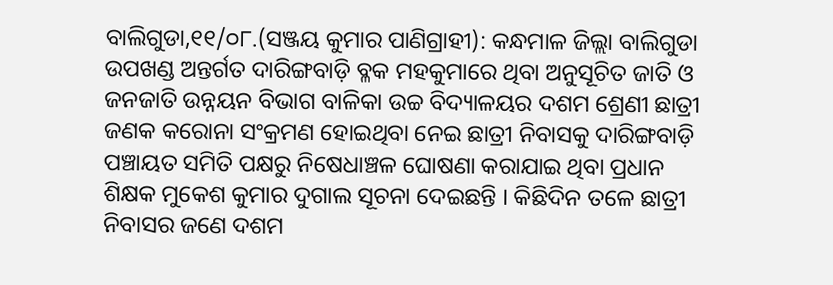ବାଲିଗୁଡା,୧୧/୦୮.(ସଞ୍ଜୟ କୁମାର ପାଣିଗ୍ରାହୀ): କନ୍ଧମାଳ ଜିଲ୍ଲା ବାଲିଗୁଡା ଉପଖଣ୍ଡ ଅନ୍ତର୍ଗତ ଦାରିଙ୍ଗବାଡ଼ି ବ୍ଳକ ମହକୁମାରେ ଥିବା ଅନୁସୂଚିତ ଜାତି ଓ ଜନଜାତି ଉନ୍ନୟନ ବିଭାଗ ବାଳିକା ଉଚ୍ଚ ବିଦ୍ୟାଳୟର ଦଶମ ଶ୍ରେଣୀ ଛାତ୍ରୀ ଜଣକ କରୋନା ସଂକ୍ରମଣ ହୋଇଥିବା ନେଇ ଛାତ୍ରୀ ନିବାସକୁ ଦାରିଙ୍ଗବାଡ଼ି ପଞ୍ଚାୟତ ସମିତି ପକ୍ଷରୁ ନିଷେଧାଞ୍ଚଳ ଘୋଷଣା କରାଯାଇ ଥିବା ପ୍ରଧାନ ଶିକ୍ଷକ ମୁକେଶ କୁମାର ଦୁଗାଲ ସୂଚନା ଦେଇଛନ୍ତି । କିଛିଦିନ ତଳେ ଛାତ୍ରୀ ନିବାସର ଜଣେ ଦଶମ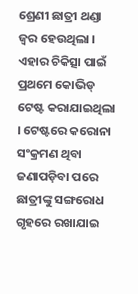ଶ୍ରେଣୀ ଛାତ୍ରୀ ଥଣ୍ଡା ଜ୍ୱର ହେଉଥିଲା । ଏହାର ଚିକିତ୍ସା ପାଇଁ ପ୍ରଥମେ କୋଭିଡ୍ ଟେଷ୍ଟ କରାଯାଇଥିଲା । ଟେଷ୍ଟରେ କରୋନା ସଂକ୍ରମଣ ଥିବା ଜଣାପଡ଼ିବା ପରେ ଛାତ୍ରୀଙ୍କୁ ସଙ୍ଗରୋଧ ଗୃହରେ ରଖାଯାଇ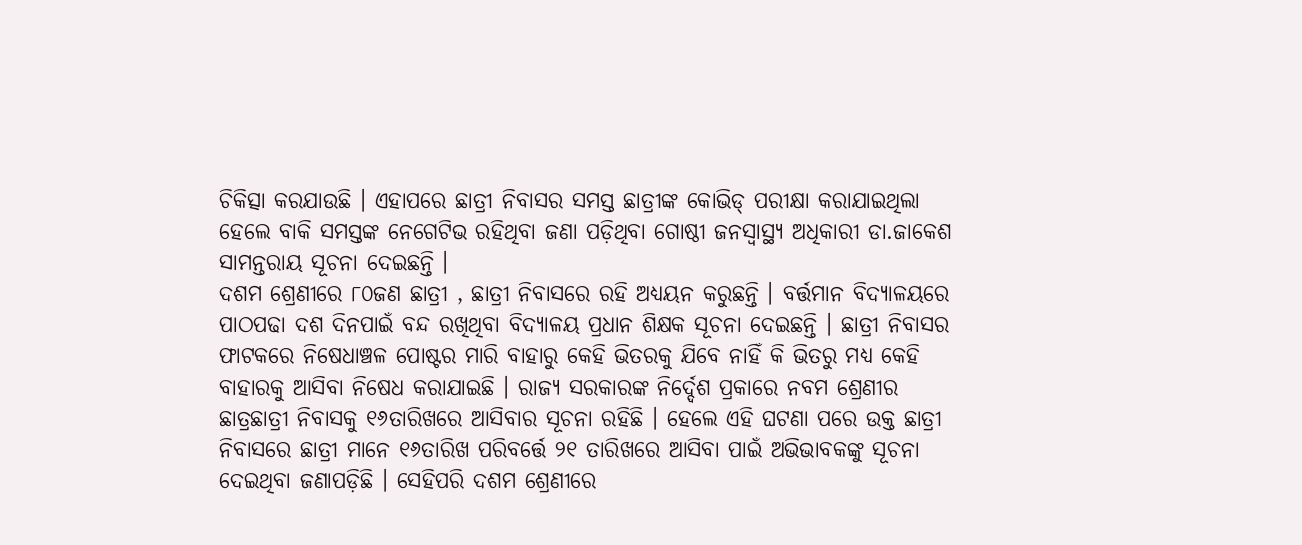ଚିକିତ୍ସା କରଯାଉଛି । ଏହାପରେ ଛାତ୍ରୀ ନିବାସର ସମସ୍ତ ଛାତ୍ରୀଙ୍କ କୋଭିଡ୍ ପରୀକ୍ଷା କରାଯାଇଥିଲା ହେଲେ ବାକି ସମସ୍ତଙ୍କ ନେଗେଟିଭ ରହିଥିବା ଜଣା ପଡ଼ିଥିବା ଗୋଷ୍ଠୀ ଜନସ୍ଵାସ୍ଥ୍ୟ ଅଧିକାରୀ ଡା.ଜାକେଶ ସାମନ୍ତରାୟ ସୂଚନା ଦେଇଛନ୍ତି ।
ଦଶମ ଶ୍ରେଣୀରେ ୮୦ଜଣ ଛାତ୍ରୀ , ଛାତ୍ରୀ ନିବାସରେ ରହି ଅଧ୍ୟୟନ କରୁଛନ୍ତି । ବର୍ତ୍ତମାନ ବିଦ୍ୟାଳୟରେ ପାଠପଢା ଦଶ ଦିନପାଇଁ ବନ୍ଦ ରଖିଥିବା ବିଦ୍ୟାଳୟ ପ୍ରଧାନ ଶିକ୍ଷକ ସୂଚନା ଦେଇଛନ୍ତି । ଛାତ୍ରୀ ନିବାସର ଫାଟକରେ ନିଷେଧାଞ୍ଚଳ ପୋଷ୍ଟର ମାରି ବାହାରୁ କେହି ଭିତରକୁ ଯିବେ ନାହିଁ କି ଭିତରୁ ମଧ୍ୟ କେହି ବାହାରକୁ ଆସିବା ନିଷେଧ କରାଯାଇଛି । ରାଜ୍ୟ ସରକାରଙ୍କ ନିର୍ଦ୍ଦେଶ ପ୍ରକାରେ ନବମ ଶ୍ରେଣୀର ଛାତ୍ରଛାତ୍ରୀ ନିବାସକୁ ୧୬ତାରିଖରେ ଆସିବାର ସୂଚନା ରହିଛି । ହେଲେ ଏହି ଘଟଣା ପରେ ଉକ୍ତ ଛାତ୍ରୀ ନିବାସରେ ଛାତ୍ରୀ ମାନେ ୧୬ତାରିଖ ପରିବର୍ତ୍ତେ ୨୧ ତାରିଖରେ ଆସିବା ପାଇଁ ଅଭିଭାବକଙ୍କୁ ସୂଚନା ଦେଇଥିବା ଜଣାପଡ଼ିଛି । ସେହିପରି ଦଶମ ଶ୍ରେଣୀରେ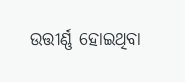ଉତ୍ତୀର୍ଣ୍ଣ ହୋଇଥିବା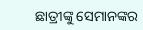ଛାତ୍ରୀଙ୍କୁ ସେମାନଙ୍କର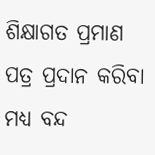ଶିକ୍ଷାଗତ ପ୍ରମାଣ ପତ୍ର ପ୍ରଦାନ କରିବା ମଧ୍ୟ ବନ୍ଦ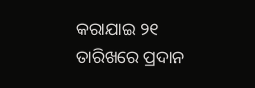କରାଯାଇ ୨୧ ତାରିଖରେ ପ୍ରଦାନ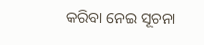କରିବା ନେଇ ସୂଚନା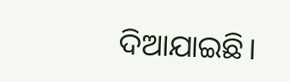ଦିଆଯାଇଛି।